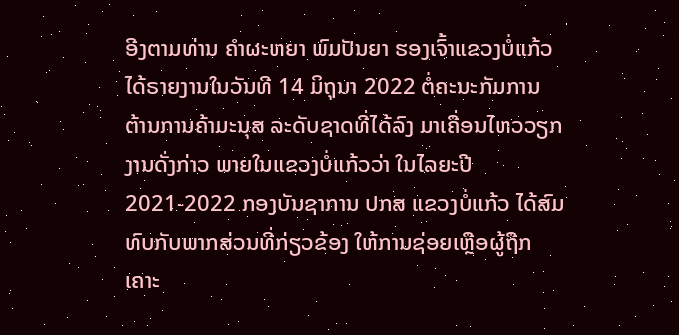ອີງຕາມທ່ານ ຄຳຜະຫຍາ ພົມປັນຍາ ຮອງເຈົ້າແຂວງບໍ່ແກ້ວ ໄດ້ຣາຍງານໃນວັນທີ 14 ມິຖຸນາ 2022 ຕໍ່ຄະນະກັມການ ຕ້ານການຄ້າມະນຸສ ລະດັບຊາດທີ່ໄດ້ລົງ ມາເຄື່ອນໄຫວວຽກງານດັ່ງກ່າວ ພາຍໃນແຂວງບໍ່ແກ້ວວ່າ ໃນໄລຍະປີ 2021-2022 ກອງບັນຊາການ ປກສ ແຂວງບໍ່ແກ້ວ ໄດ້ສົມທົບກັບພາກສ່ວນທີ່ກ່ຽວຂ້ອງ ໃຫ້ການຊ່ອຍເຫຼືອຜູ້ຖືກເຄາະ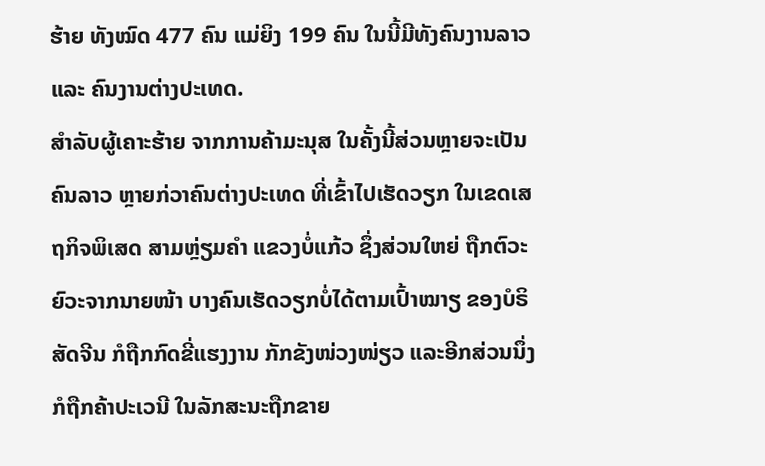ຮ້າຍ ທັງໝົດ 477 ຄົນ ແມ່ຍິງ 199 ຄົນ ໃນນີ້ມີທັງຄົນງານລາວ ແລະ ຄົນງານຕ່າງປະເທດ.
ສຳລັບຜູ້ເຄາະຮ້າຍ ຈາກການຄ້າມະນຸສ ໃນຄັ້ງນີ້ສ່ວນຫຼາຍຈະເປັນຄົນລາວ ຫຼາຍກ່ວາຄົນຕ່າງປະເທດ ທີ່ເຂົ້າໄປເຮັດວຽກ ໃນເຂດເສຖກິຈພິເສດ ສາມຫຼ່ຽມຄຳ ແຂວງບໍ່ແກ້ວ ຊຶ່ງສ່ວນໃຫຍ່ ຖືກຕົວະຍົວະຈາກນາຍໜ້າ ບາງຄົນເຮັດວຽກບໍ່ໄດ້ຕາມເປົ້າໝາຽ ຂອງບໍຣິສັດຈີນ ກໍຖືກກົດຂີ່ແຮງງານ ກັກຂັງໜ່ວງໜ່ຽວ ແລະອີກສ່ວນນຶ່ງ ກໍຖືກຄ້າປະເວນີ ໃນລັກສະນະຖືກຂາຍ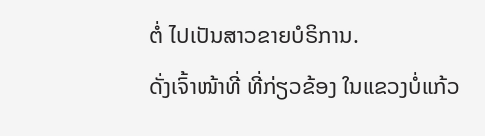ຕໍ່ ໄປເປັນສາວຂາຍບໍຣິການ.
ດັ່ງເຈົ້າໜ້າທີ່ ທີ່ກ່ຽວຂ້ອງ ໃນແຂວງບໍ່ແກ້ວ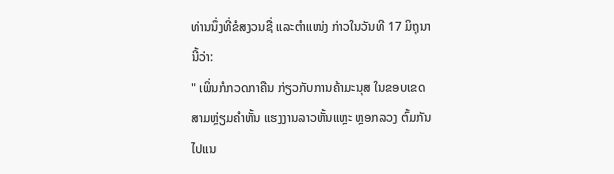ທ່ານນຶ່ງທີ່ຂໍສງວນຊື່ ແລະຕຳແໜ່ງ ກ່າວໃນວັນທີ 17 ມິຖຸນານີ້ວ່າ:
" ເພິ່ນກໍກວດກາຄືນ ກ່ຽວກັບການຄ້າມະນຸສ ໃນຂອບເຂດສາມຫຼ່ຽມຄຳຫັ້ນ ແຮງງານລາວຫັ້ນແຫຼະ ຫຼອກລວງ ຕົ້ມກັນໄປແນ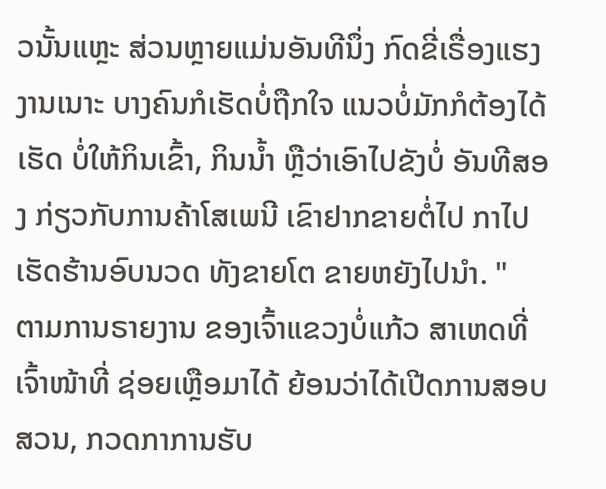ວນັ້ນແຫຼະ ສ່ວນຫຼາຍແມ່ນອັນທີນຶ່ງ ກົດຂີ່ເຣື່ອງແຮງງານເນາະ ບາງຄົນກໍເຮັດບໍ່ຖືກໃຈ ແນວບໍ່ມັກກໍຕ້ອງໄດ້ເຮັດ ບໍ່ໃຫ້ກິນເຂົ້າ, ກິນນໍ້າ ຫຼືວ່າເອົາໄປຂັງບໍ່ ອັນທີສອງ ກ່ຽວກັບການຄ້າໂສເພນີ ເຂົາຢາກຂາຍຕໍ່ໄປ ກາໄປເຮັດຮ້ານອົບນວດ ທັງຂາຍໂຕ ຂາຍຫຍັງໄປນໍາ. "
ຕາມການຣາຍງານ ຂອງເຈົ້າແຂວງບໍ່ແກ້ວ ສາເຫດທີ່ເຈົ້າໜ້າທີ່ ຊ່ອຍເຫຼືອມາໄດ້ ຍ້ອນວ່າໄດ້ເປີດການສອບສວນ, ກວດກາການຮັບ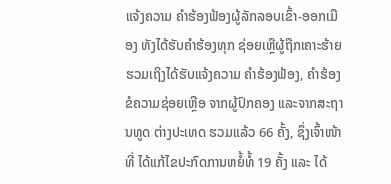ແຈ້ງຄວາມ ຄຳຮ້ອງຟ້ອງຜູ້ລັກລອບເຂົ້າ-ອອກເມືອງ ທັງໄດ້ຮັບຄຳຮ້ອງທຸກ ຊ່ອຍເຫຼືຜູ້ຖືກເຄາະຮ້າຍ ຮວມເຖິງໄດ້ຮັບແຈ້ງຄວາມ ຄຳຮ້ອງຟ້ອງ, ຄຳຮ້ອງຂໍຄວາມຊ່ອຍເຫຼືອ ຈາກຜູ້ປົກຄອງ ແລະຈາກສະຖານທູດ ຕ່າງປະເທດ ຮວມແລ້ວ 66 ຄັ້ງ, ຊຶ່ງເຈົ້າໜ້າທີ່ ໄດ້ແກ້ໄຂປະກົດການຫຍໍ້ທໍ້ 19 ຄັ້ງ ແລະ ໄດ້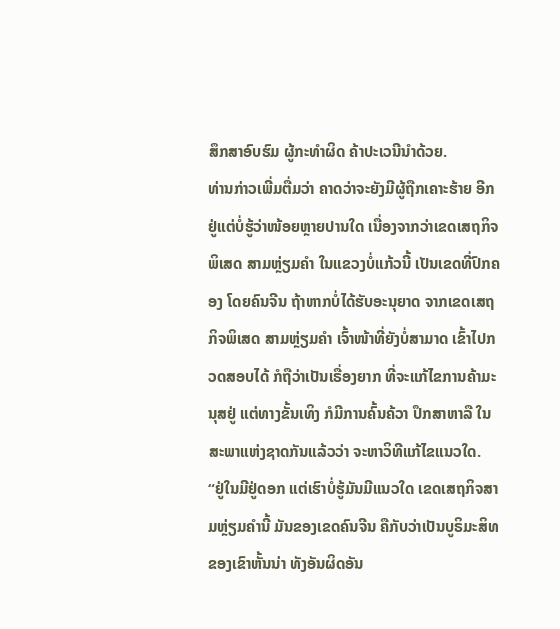ສຶກສາອົບຮົມ ຜູ້ກະທຳຜິດ ຄ້າປະເວນີນຳດ້ວຍ.
ທ່ານກ່າວເພີ່ມຕື່ມວ່າ ຄາດວ່າຈະຍັງມີຜູ້ຖືກເຄາະຮ້າຍ ອີກຢູ່ແຕ່ບໍ່ຮູ້ວ່າໜ້ອຍຫຼາຍປານໃດ ເນື່ອງຈາກວ່າເຂດເສຖກິຈພິເສດ ສາມຫຼ່ຽມຄຳ ໃນແຂວງບໍ່ແກ້ວນີ້ ເປັນເຂດທີ່ປົກຄອງ ໂດຍຄົນຈີນ ຖ້າຫາກບໍ່ໄດ້ຮັບອະນຸຍາດ ຈາກເຂດເສຖກິຈພິເສດ ສາມຫຼ່ຽມຄຳ ເຈົ້າໜ້າທີ່ຍັງບໍ່ສາມາດ ເຂົ້າໄປກວດສອບໄດ້ ກໍຖືວ່າເປັນເຣື່ອງຍາກ ທີ່ຈະແກ້ໄຂການຄ້າມະນຸສຢູ່ ແຕ່ທາງຂັ້ນເທິງ ກໍມີການຄົ້ນຄ້ວາ ປຶກສາຫາລື ໃນສະພາແຫ່ງຊາດກັນແລ້ວວ່າ ຈະຫາວິທີແກ້ໄຂແນວໃດ.
“ຢູ່ໃນມີຢູ່ດອກ ແຕ່ເຮົາບໍ່ຮູ້ມັນມີແນວໃດ ເຂດເສຖກິຈສາມຫຼ່ຽມຄຳນີ້ ມັນຂອງເຂດຄົນຈີນ ຄືກັບວ່າເປັນບູຣິມະສິທ ຂອງເຂົາຫັ້ນນ່າ ທັງອັນຜິດອັນ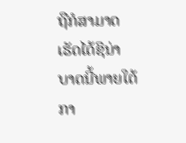ຖືກໍສາມາດ ເຮັດໄດ້ຊິນ່າ ບາດນີ້ພາຍໃຕ້ກາ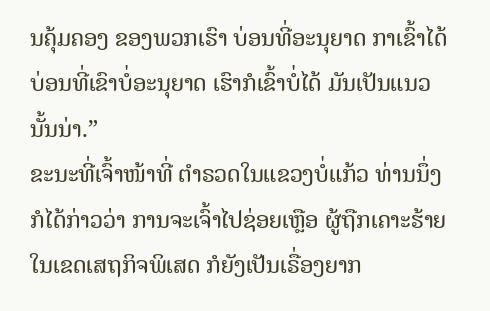ນຄຸ້ມຄອງ ຂອງພວກເຮົາ ບ່ອນທີ່ອະນຸຍາດ ກາເຂົ້າໄດ້ ບ່ອນທີ່ເຂົາບໍ່ອະນຸຍາດ ເຮົາກໍເຂົ້າບໍ່ໄດ້ ມັນເປັນແນວນັ້ນນ່າ.”
ຂະນະທີ່ເຈົ້າໜ້າທີ່ ຕຳຣວດໃນແຂວງບໍ່ແກ້ວ ທ່ານນຶ່ງກໍໄດ້ກ່າວວ່າ ການຈະເຈົ້າໄປຊ່ອຍເຫຼືອ ຜູ້ຖືກເຄາະຮ້າຍ ໃນເຂດເສຖກິຈພິເສດ ກໍຍັງເປັນເຣື່ອງຍາກ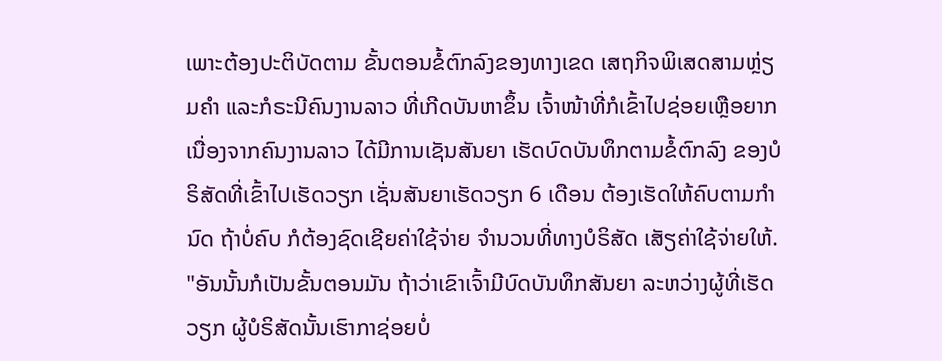ເພາະຕ້ອງປະຕິບັດຕາມ ຂັ້ນຕອນຂໍ້ຕົກລົງຂອງທາງເຂດ ເສຖກິຈພິເສດສາມຫຼ່ຽມຄຳ ແລະກໍຣະນີຄົນງານລາວ ທີ່ເກີດບັນຫາຂຶ້ນ ເຈົ້າໜ້າທີ່ກໍເຂົ້າໄປຊ່ອຍເຫຼືອຍາກ ເນື່ອງຈາກຄົນງານລາວ ໄດ້ມີການເຊັນສັນຍາ ເຮັດບົດບັນທຶກຕາມຂໍ້ຕົກລົງ ຂອງບໍຣິສັດທີ່ເຂົ້າໄປເຮັດວຽກ ເຊັ່ນສັນຍາເຮັດວຽກ 6 ເດືອນ ຕ້ອງເຮັດໃຫ້ຄົບຕາມກຳນົດ ຖ້າບໍ່ຄົບ ກໍຕ້ອງຊົດເຊີຍຄ່າໃຊ້ຈ່າຍ ຈຳນວນທີ່ທາງບໍຣິສັດ ເສັຽຄ່າໃຊ້ຈ່າຍໃຫ້.
"ອັນນັ້ນກໍເປັນຂັ້ນຕອນມັນ ຖ້າວ່າເຂົາເຈົ້າມີບົດບັນທຶກສັນຍາ ລະຫວ່າງຜູ້ທີ່ເຮັດວຽກ ຜູ້ບໍຣິສັດນັ້ນເຮົາກາຊ່ອຍບໍ່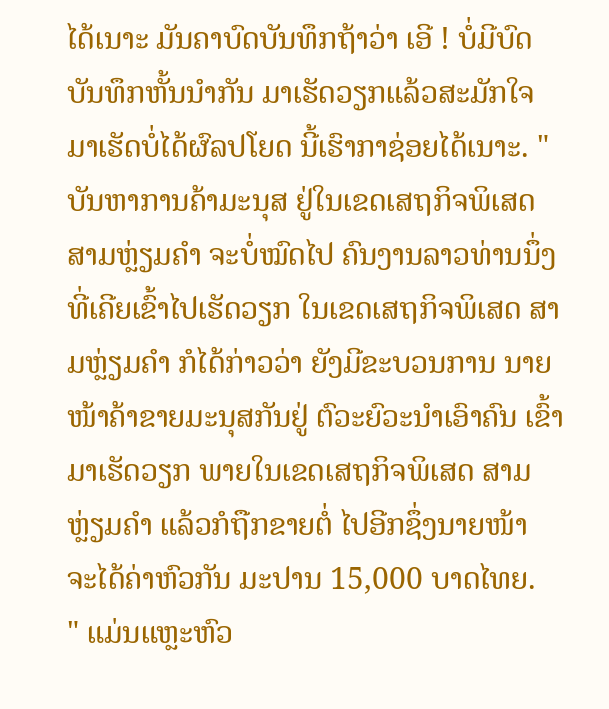ໄດ້ເນາະ ມັນຄາບົດບັນທຶກຖ້າວ່າ ເອີ ! ບໍ່ມີບົດບັນທຶກຫັ້ນນຳກັນ ມາເຮັດວຽກແລ້ວສະມັກໃຈ ມາເຮັດບໍ່ໄດ້ຜົລປໂຍດ ນີ້ເຮົາກາຊ່ອຍໄດ້ເນາະ. "
ບັນຫາການຄ້າມະນຸສ ຢູ່ໃນເຂດເສຖກິຈພິເສດ ສາມຫຼ່ຽມຄຳ ຈະບໍ່ໝົດໄປ ຄົນງານລາວທ່ານນຶ່ງ ທີ່ເຄີຍເຂົ້າໄປເຮັດວຽກ ໃນເຂດເສຖກິຈພິເສດ ສາມຫຼ່ຽມຄຳ ກໍໄດ້ກ່າວວ່າ ຍັງມີຂະບວນການ ນາຍໜ້າຄ້າຂາຍມະນຸສກັນຢູ່ ຕົວະຍົວະນຳເອົາຄົນ ເຂົ້າມາເຮັດວຽກ ພາຍໃນເຂດເສຖກິຈພິເສດ ສາມຫຼ່ຽມຄຳ ແລ້ວກໍຖືກຂາຍຕໍ່ ໄປອີກຊຶ່ງນາຍໜ້າ ຈະໄດ້ຄ່າຫົວກັນ ມະປານ 15,000 ບາດໄທຍ.
" ແມ່ນແຫຼະຫົວ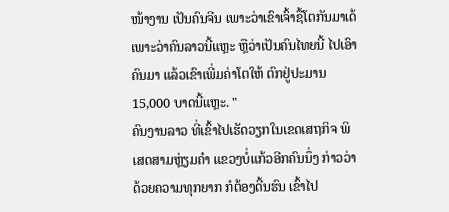ໜ້າງານ ເປັນຄົນຈີນ ເພາະວ່າເຂົາເຈົ້າຊື້ໂຕກັນມາເດ້ ເພາະວ່າຄົນລາວນີ້ແຫຼະ ຫຼືວ່າເປັນຄົນໄທຍນີ້ ໄປເອົາຄົນມາ ແລ້ວເຂົາເພີ່ມຄ່າໂຕໃຫ້ ຕົກຢູ່ປະມານ 15,000 ບາດນີ້ແຫຼະ. "
ຄົນງານລາວ ທີ່ເຂົ້າໄປເຮັດວຽກໃນເຂດເສຖກິຈ ພິເສດສາມຫຼ່ຽມຄຳ ແຂວງບໍ່ແກ້ວອີກຄົນນຶ່ງ ກ່າວວ່າດ້ວຍຄວາມທຸກຍາກ ກໍຕ້ອງດີ້ນຮົນ ເຂົ້າໄປ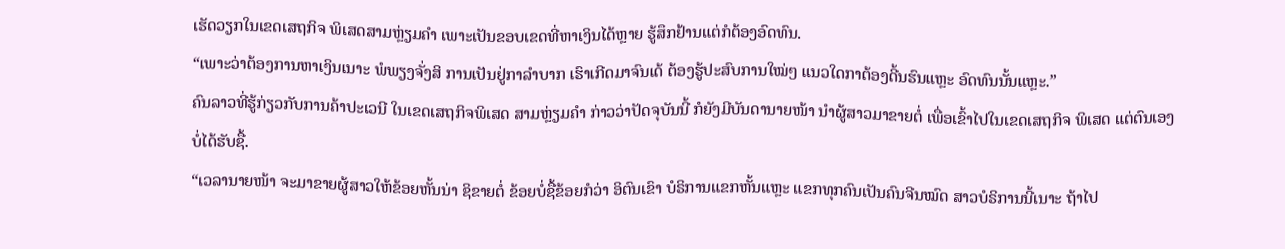ເຮັດວຽກໃນເຂດເສຖກິຈ ພິເສດສາມຫຼ່ຽມຄຳ ເພາະເປັນຂອບເຂດທີ່ຫາເງິນໄດ້ຫຼາຍ ຮູ້ສຶກຢ້ານແຕ່ກໍຕ້ອງອົດທົນ.
“ເພາະວ່າຕ້ອງການຫາເງິນເນາະ ພໍພຽງຈັ່ງສິ ການເປັນຢູ່ກາລຳບາກ ເຮົາເກີດມາຈົນເດ້ ຕ້ອງຮູ້ປະສົບການໃໝ່ໆ ແນວໃດກາຕ້ອງດີ້ນຮົນແຫຼະ ອົດທົນນັ້ນແຫຼະ.”
ຄົນລາວທີ່ຮູ້ກ່ຽວກັບການຄ້າປະເວນີ ໃນເຂດເສຖກິຈພິເສດ ສາມຫຼ່ຽມຄຳ ກ່າວວ່າປັດຈຸບັນນີ້ ກໍຍັງມີບັນດານາຍໜ້າ ນຳຜູ້ສາວມາຂາຍຕໍ່ ເພື່ອເຂົ້າໄປໃນເຂດເສຖກິຈ ພິເສດ ແຕ່ຕົນເອງບໍ່ໄດ້ຮັບຊື້.
“ເວລານາຍໜ້າ ຈະມາຂາຍຜູ້ສາວໃຫ້ຂ້ອຍຫັ້ນນ່າ ຊິຂາຍຕໍ່ ຂ້ອຍບໍ່ຊື້ຂ້ອຍກໍວ່າ ອິຕົນເຂົາ ບໍຣິການແຂກຫັ້ນແຫຼະ ແຂກທຸກຄົນເປັນຄົນຈີນໝົດ ສາວບໍຣິການນີ້ເນາະ ຖ້າໄປ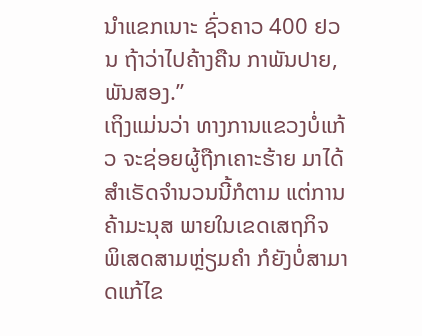ນໍາແຂກເນາະ ຊົ່ວຄາວ 400 ຢວນ ຖ້າວ່າໄປຄ້າງຄືນ ກາພັນປາຍ, ພັນສອງ.”
ເຖິງແມ່ນວ່າ ທາງການແຂວງບໍ່ແກ້ວ ຈະຊ່ອຍຜູ້ຖືກເຄາະຮ້າຍ ມາໄດ້ສຳເຣັດຈຳນວນນີ້ກໍຕາມ ແຕ່ການຄ້າມະນຸສ ພາຍໃນເຂດເສຖກິຈ ພິເສດສາມຫຼ່ຽມຄຳ ກໍຍັງບໍ່ສາມາດແກ້ໄຂ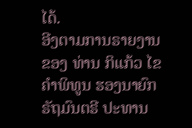ໄດ້.
ອີງຕາມການຣາຍງານຂອງ ທ່ານ ກິແກ້ວ ໄຂຄຳພິທູນ ຮອງນາຍົກຣັຖມົນຕຣີ ປະທານ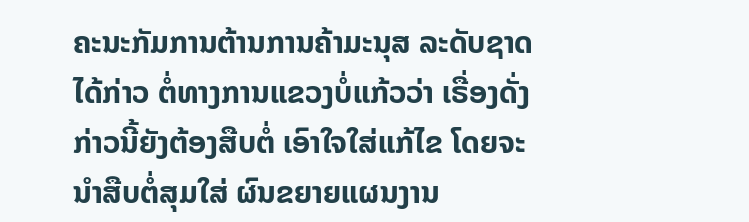ຄະນະກັມການຕ້ານການຄ້າມະນຸສ ລະດັບຊາດໄດ້ກ່າວ ຕໍ່ທາງການແຂວງບໍ່ແກ້ວວ່າ ເຣື່ອງດັ່ງກ່າວນີ້ຍັງຕ້ອງສືບຕໍ່ ເອົາໃຈໃສ່ແກ້ໄຂ ໂດຍຈະນຳສືບຕໍ່ສຸມໃສ່ ຜົນຂຍາຍແຜນງານ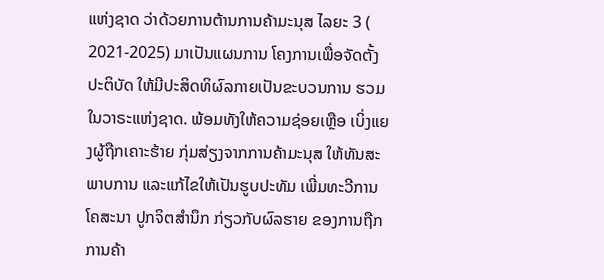ແຫ່ງຊາດ ວ່າດ້ວຍການຕ້ານການຄ້າມະນຸສ ໄລຍະ 3 ( 2021-2025) ມາເປັນແຜນການ ໂຄງການເພື່ອຈັດຕັ້ງປະຕິບັດ ໃຫ້ມີປະສິດທິຜົລກາຍເປັນຂະບວນການ ຮວມໃນວາຣະແຫ່ງຊາດ. ພ້ອມທັງໃຫ້ຄວາມຊ່ອຍເຫຼືອ ເບິ່ງແຍງຜູ້ຖືກເຄາະຮ້າຍ ກຸ່ມສ່ຽງຈາກການຄ້າມະນຸສ ໃຫ້ທັນສະພາບການ ແລະແກ້ໄຂໃຫ້ເປັນຮູບປະທັມ ເພີ່ມທະວີການໂຄສະນາ ປູກຈິຕສຳນຶກ ກ່ຽວກັບຜົລຮາຍ ຂອງການຖືກການຄ້າ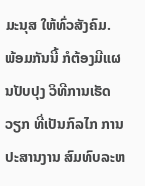ມະນຸສ ໃຫ້ທົ່ວສັງຄົມ.
ພ້ອມກັນນີ້ ກໍຕ້ອງມີແຜນປັບປຸງ ວິທີການເຮັດວຽກ ທີ່ເປັນກົລໄກ ການປະສານງານ ສົມທົບລະຫ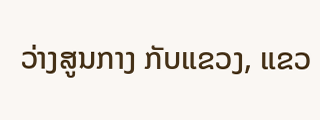ວ່າງສູນກາງ ກັບແຂວງ, ແຂວ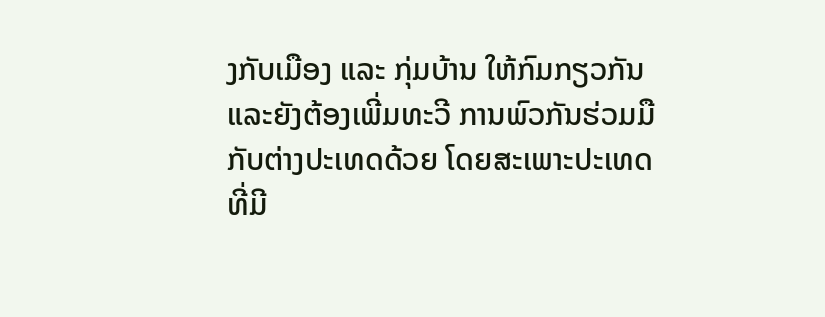ງກັບເມືອງ ແລະ ກຸ່ມບ້ານ ໃຫ້ກົມກຽວກັນ ແລະຍັງຕ້ອງເພີ່ມທະວີ ການພົວກັນຮ່ວມມື ກັບຕ່າງປະເທດດ້ວຍ ໂດຍສະເພາະປະເທດ ທີ່ມີ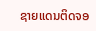ຊາຍແດນຕິດຈອ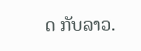ດ ກັບລາວ.